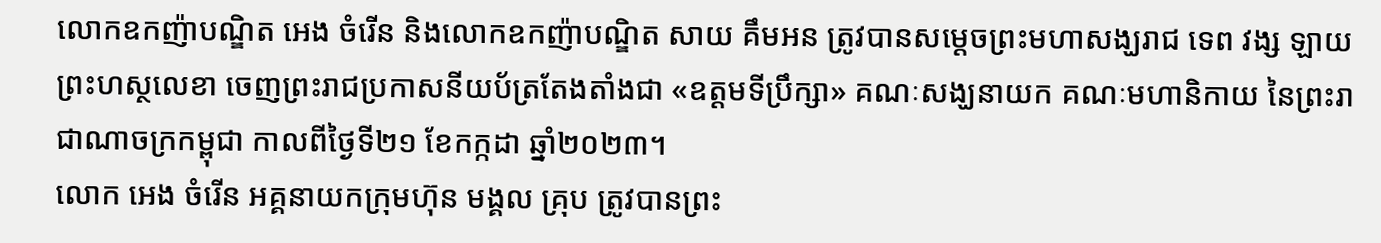លោកឧកញ៉ាបណ្ឌិត អេង ចំរើន និងលោកឧកញ៉ាបណ្ឌិត សាយ គឹមអន ត្រូវបានសម្តេចព្រះមហាសង្ឃរាជ ទេព វង្ស ឡាយព្រះហស្ថលេខា ចេញព្រះរាជប្រកាសនីយប័ត្រតែងតាំងជា «ឧត្តមទីប្រឹក្សា» គណៈសង្ឃនាយក គណៈមហានិកាយ នៃព្រះរាជាណាចក្រកម្ពុជា កាលពីថ្ងៃទី២១ ខែកក្កដា ឆ្នាំ២០២៣។
លោក អេង ចំរើន អគ្គនាយកក្រុមហ៊ុន មង្គល គ្រុប ត្រូវបានព្រះ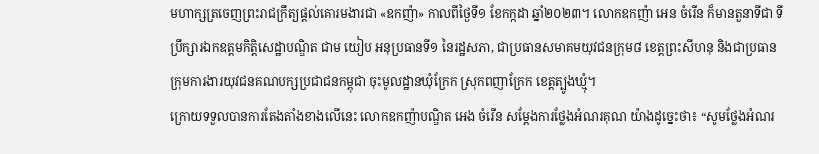មហាក្សត្រចេញព្រះរាជក្រឹត្យផ្តល់គោរមងារជា «ឧកញ៉ា» កាលពីថ្ងៃទី១ ខែកក្កដា ឆ្នាំ២០២៣។ លោកឧកញ៉ា អេន ចំរើន ក៏មានតួនាទីជា ទីប្រឹក្សារឯកឧត្តមកិត្តិសេដ្ឋាបណ្ឌិត ជាម យៀប អនុប្រធានទី១ នៃរដ្ឋសភា, ជាប្រធានសមាគមយុវជនក្រុម៨ ខេត្តព្រះសីហនុ និងជាប្រធានក្រុមការងារយុវជនគណបក្សប្រជាជនកម្ពុជា ចុះមូលដ្ឋានឃុំក្រែក ស្រុកពញាក្រែក ខេត្តត្បូងឃ្មុំ។
ក្រោយទទួលបានការតែងតាំងខាងលើនេះ លោកឧកញ៉ាបណ្ឌិត អេង ចំរើន សម្តែងការថ្លែងអំណរគុណ យ៉ាងដូច្នេះថា៖ “សូមថ្លែងអំណរ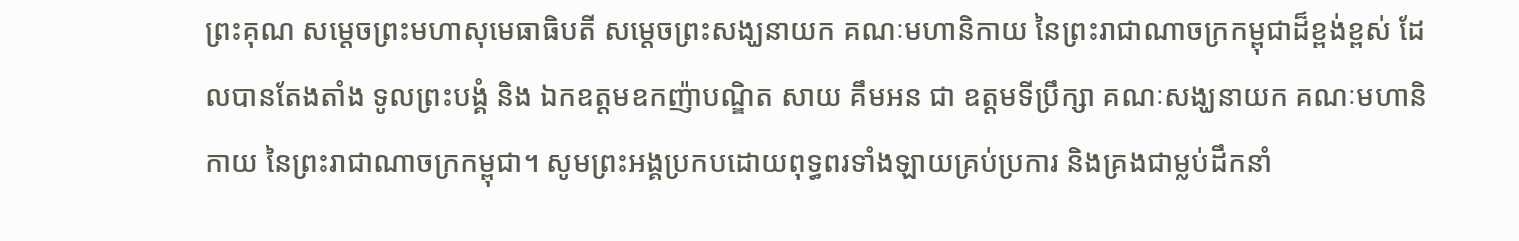ព្រះគុណ សម្តេចព្រះមហាសុមេធាធិបតី សម្តេចព្រះសង្ឃនាយក គណៈមហានិកាយ នៃព្រះរាជាណាចក្រកម្ពុជាដ៏ខ្ពង់ខ្ពស់ ដែលបានតែងតាំង ទូលព្រះបង្គំ និង ឯកឧត្តមឧកញ៉ាបណ្ឌិត សាយ គឹមអន ជា ឧត្តមទីប្រឹក្សា គណៈសង្ឃនាយក គណៈមហានិកាយ នៃព្រះរាជាណាចក្រកម្ពុជា។ សូមព្រះអង្គប្រកបដោយពុទ្ធពរទាំងឡាយគ្រប់ប្រការ និងគ្រងជាម្លប់ដឹកនាំ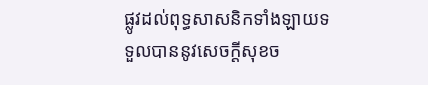ផ្លូវដល់ពុទ្ធសាសនិកទាំងឡាយទទួលបាននូវសេចក្ដីសុខច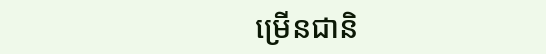ម្រើនជានិ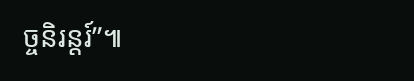ច្ចនិរន្តរ៍”៕